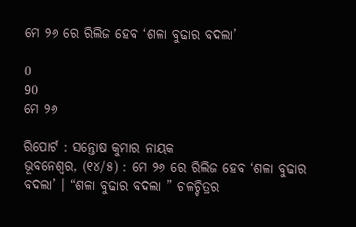ମେ ୨୬ ରେ ରିଲିଜ ହେବ ‘ଶଳା ବୁଢାର ବଦଲା’

0
90
ମେ ୨୬

ରିପୋର୍ଟ : ସନ୍ତୋଷ କୁମାର ନାୟକ
ଭୂବନେଶ୍ୱର, (୧୪/୫) : ମେ ୨୬ ରେ ରିଲିଜ ହେବ ‘ଶଳା ବୁଢାର ବଦଲା’ । “ଶଳା ବୁଢାର ବଦଲା ” ଚଳଚ୍ଚିତ୍ରର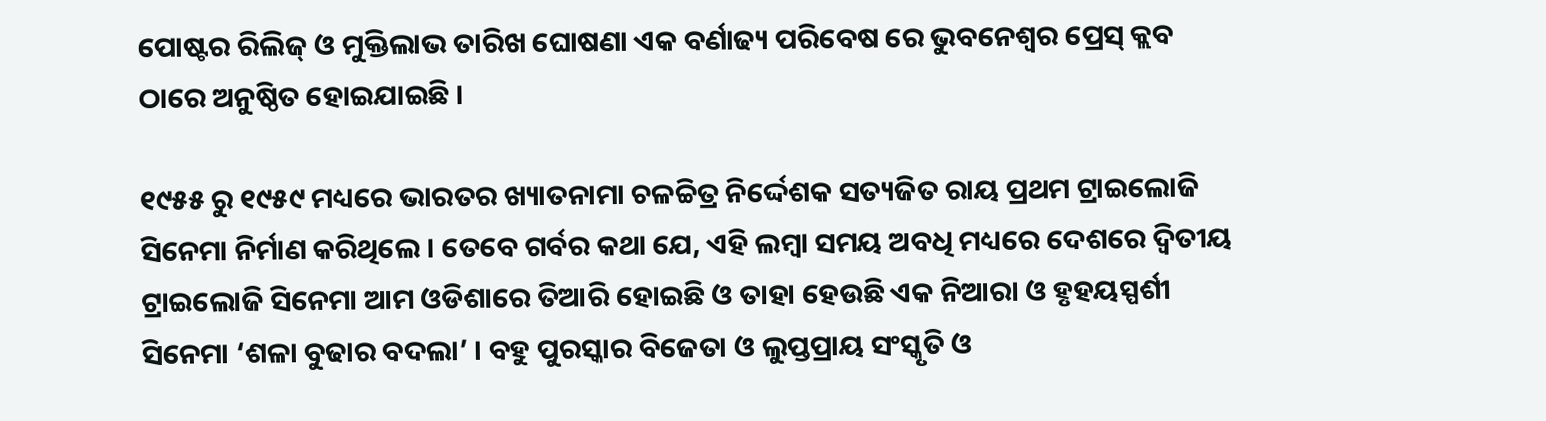ପୋଷ୍ଟର ରିଲିଜ୍ ଓ ମୁକ୍ତିଲାଭ ତାରିଖ ଘୋଷଣା ଏକ ବର୍ଣାଢ୍ୟ ପରିବେଷ ରେ ଭୁବନେଶ୍ୱର ପ୍ରେସ୍ କ୍ଲବ ଠାରେ ଅନୁଷ୍ଠିତ ହୋଇଯାଇଛି ।

୧୯୫୫ ରୁ ୧୯୫୯ ମଧ୍ୟରେ ଭାରତର ଖ୍ୟାତନାମା ଚଳଚ୍ଚିତ୍ର ନିର୍ଦ୍ଦେଶକ ସତ୍ୟଜିତ ରାୟ ପ୍ରଥମ ଟ୍ରାଇଲୋଜି ସିନେମା ନିର୍ମାଣ କରିଥିଲେ । ତେବେ ଗର୍ବର କଥା ଯେ, ଏହି ଲମ୍ବା ସମୟ ଅବଧି ମଧ୍ୟରେ ଦେଶରେ ଦ୍ୱିତୀୟ ଟ୍ରାଇଲୋଜି ସିନେମା ଆମ ଓଡିଶାରେ ତିଆରି ହୋଇଛି ଓ ତାହା ହେଉଛି ଏକ ନିଆରା ଓ ହୃହୟସ୍ପର୍ଶୀ ସିନେମା ‘ଶଳା ବୁଢାର ବଦଲା’ । ବହୁ ପୁରସ୍କାର ବିଜେତା ଓ ଲୁପ୍ତପ୍ରାୟ ସଂସ୍କୃତି ଓ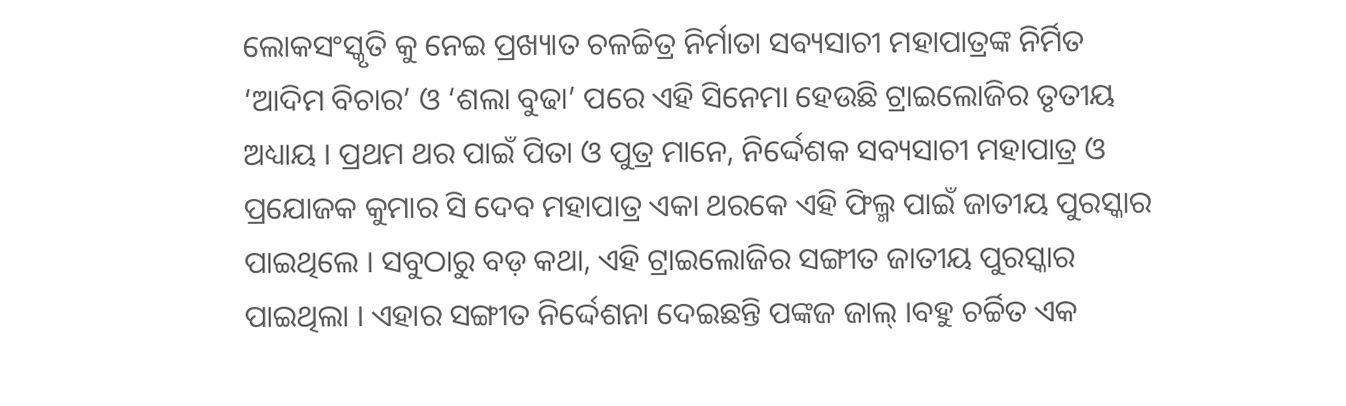ଲୋକସଂସ୍କୃତି କୁ ନେଇ ପ୍ରଖ୍ୟାତ ଚଳଚ୍ଚିତ୍ର ନିର୍ମାତା ସବ୍ୟସାଚୀ ମହାପାତ୍ରଙ୍କ ନିର୍ମିତ ‘ଆଦିମ ବିଚାର’ ଓ ‘ଶଲା ବୁଢା’ ପରେ ଏହି ସିନେମା ହେଉଛି ଟ୍ରାଇଲୋଜିର ତୃତୀୟ ଅଧ୍ୟାୟ । ପ୍ରଥମ ଥର ପାଇଁ ପିତା ଓ ପୁତ୍ର ମାନେ, ନିର୍ଦ୍ଦେଶକ ସବ୍ୟସାଚୀ ମହାପାତ୍ର ଓ ପ୍ରଯୋଜକ କୁମାର ସି ଦେବ ମହାପାତ୍ର ଏକା ଥରକେ ଏହି ଫିଲ୍ମ ପାଇଁ ଜାତୀୟ ପୁରସ୍କାର ପାଇଥିଲେ । ସବୁଠାରୁ ବଡ଼ କଥା, ଏହି ଟ୍ରାଇଲୋଜିର ସଙ୍ଗୀତ ଜାତୀୟ ପୁରସ୍କାର ପାଇଥିଲା । ଏହାର ସଙ୍ଗୀତ ନିର୍ଦ୍ଦେଶନା ଦେଇଛନ୍ତି ପଙ୍କଜ ଜାଲ୍ ।ବହୁ ଚର୍ଚ୍ଚିତ ଏକ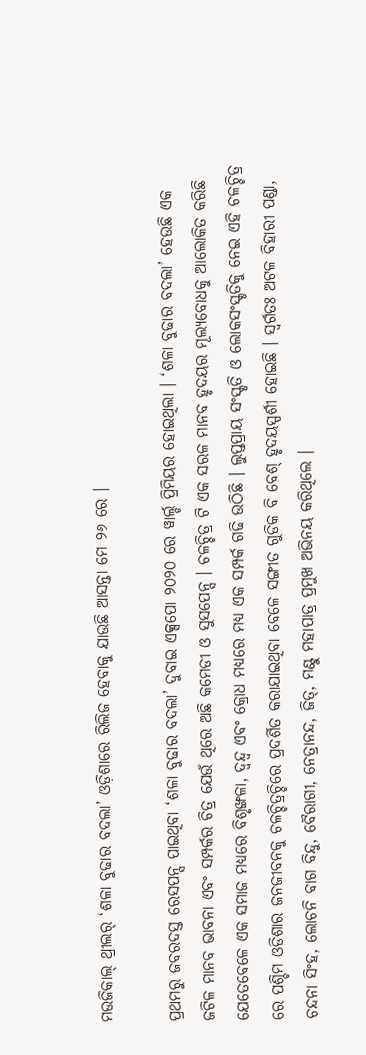ମଉଜିକାଲ୍ ଥ୍ରୀଲର୍ ‘ଶଳା ବୁଢାର ବଦଲା’ ଓଡ଼ିଶାରେ ରିଲିଜ ହେବାକୁ ଯାଉଛି ଆସନ୍ତା ମେ ୨୬ ରେ ।

ପ୍ରଥମରୁ ଜବରଦସ୍ତ ରେସପନ୍ସ ପାଇଥିବା ‘ଶଳା ବୁଢାର ବଦଲା’ ଦୁବାଇ ଏକ୍ସପୋ ୨୦୨୦ ରେ ୱାର୍ଲ୍ଡ ପ୍ରିମିୟର ହୋଇଥିଲା । ‘ଶଳା ବୁଢାର ବଦଲା’ ହେଉଛି ଏକ ଜଟିଳ ମାନବ ଭାବନା ଏବଂ ସମ୍ପର୍କର ଚିତ୍ର ଯେଉଁ ଥିରେ ଅଛି କମେଡୀ ଓ ସୁସପେନ୍ସ । ଚଳଚ୍ଚିତ୍ର ଟି ଏକ ସରଳ ମାନବ ହୃଦୟର ମୂଲ୍ୟବୋଧକୁ ଆଲୋକିତ କରିଛି ଯେତେବେଳେ ଏକ ସମାଜ ମଧ୍ୟରେ ବିଶୃଙ୍ଖଳା, ଦ୍ୱନ୍ଦ୍ୱ ଏବଂ କ୍ରୋଧ ମଧ୍ୟରେ ମଧ୍ୟ ଏକ ସମ୍ପର୍କ ଗଢି ଉଠିଛି । ଲୁପ୍ତପ୍ରାୟ ସଂସ୍କୃତି ଓ ଲୋକସଂସ୍କୃତିକୁ ନେଇ ଏହି ଚଳଚ୍ଚିତ୍ର ରେ ପଶ୍ଚିମ ଓଡିଶାର ଜନଜୀବନକୁ ଚଳଚ୍ଚିତ୍ରଚ୍ଚିରେ ପ୍ରଦର୍ଶିତ କରାଯାଇଥିବା ବେଳେ ସଙ୍ଗୀତ ଗୁଡିକ ବି ବେଶ୍ ହୃଦୟସ୍ପର୍ଶୀ ହୋଇଛି । ସ୍ବର୍ଗତଃ ଅଟଳ ବିହାରୀ ପଣ୍ଡା, ଚନ୍ଦନା ସିଂହ, ଲୋଚନି ବାଗ ବିନ୍ଦୁ, ବୈରାଗୀ, ନେତ୍ରାନନ୍ଦ, ଜିତ୍, ମଣ୍ଟୁ ମହାପାତ୍ର ପ୍ରମୁଖ ଅଭିନୟ କରିଥିଲେ ।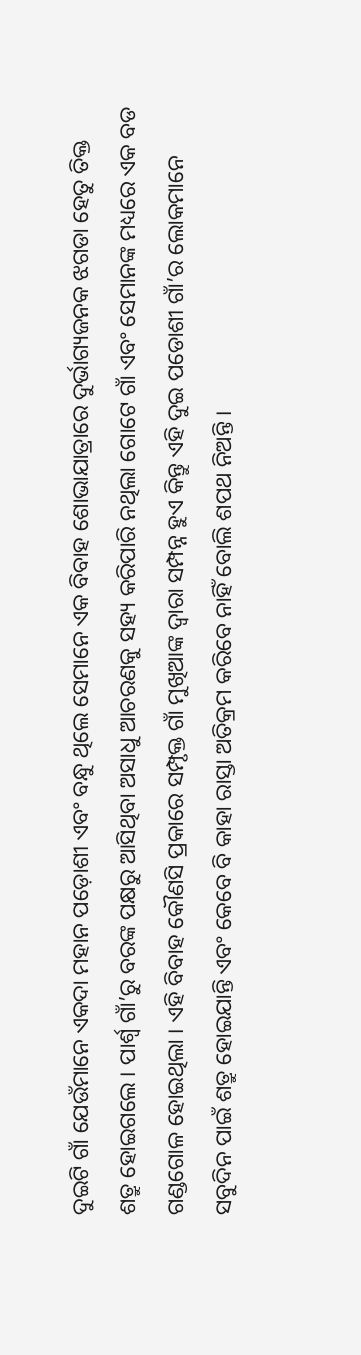ଦୁଇଟି ଗାଁ ଯେଉଁମାନେ ଏକଦା ମହାନ ପଡ଼ୋଶୀ ଏବଂ ବନ୍ଧୁ ଥିଲେ ସେମାନେ ଏକ ବିବାହ ଶୋଭାଯାତ୍ରାରେ ଦୁର୍ଭାଗ୍ୟଜନକ ଝଗଡା ହେତୁ ତିକ୍ତ ଶତ୍ରୁ ହୋଇଗଲେ । ପାର୍ଶ୍ୱ ଗାଁ’ରୁ ବରଙ୍କ ପକ୍ଷରୁ ଆସିଥିବା ଅସାଧୁ ଆଚରଣକୁ ସହ୍ୟ କରିପାରି ନଥିଲା ଗୋଟେ ଗାଁ ଏବଂ ସେମାନଙ୍କ ମଧ୍ୟରେ ଏକ ବଡ ଗଣ୍ଡଗୋଳ ହୋଇଥିଲା । ଏହି ବିବାହ କୌଣସି ପ୍ରକାରେ ସମ୍ପୃକ୍ତ ଗାଁ ମୁଖିଆଙ୍କ ଦ୍ୱାରା ସମ୍ପନ୍ନ ହୁଏ କିନ୍ତୁ ଏହି ଦୁଇ ପଡୋଶୀ ଗାଁ’ର ଲୋକମାନେ ସବୁଦିନ ପାଇଁ ଶତ୍ରୁ ହୋଇଯାନ୍ତି ଏବଂ କେବେ ବି କାହା ରାସ୍ତା ଅତିକ୍ରମ କରିବେ ନାହିଁ ବୋଲି ଶପଥ ନିଅନ୍ତି ।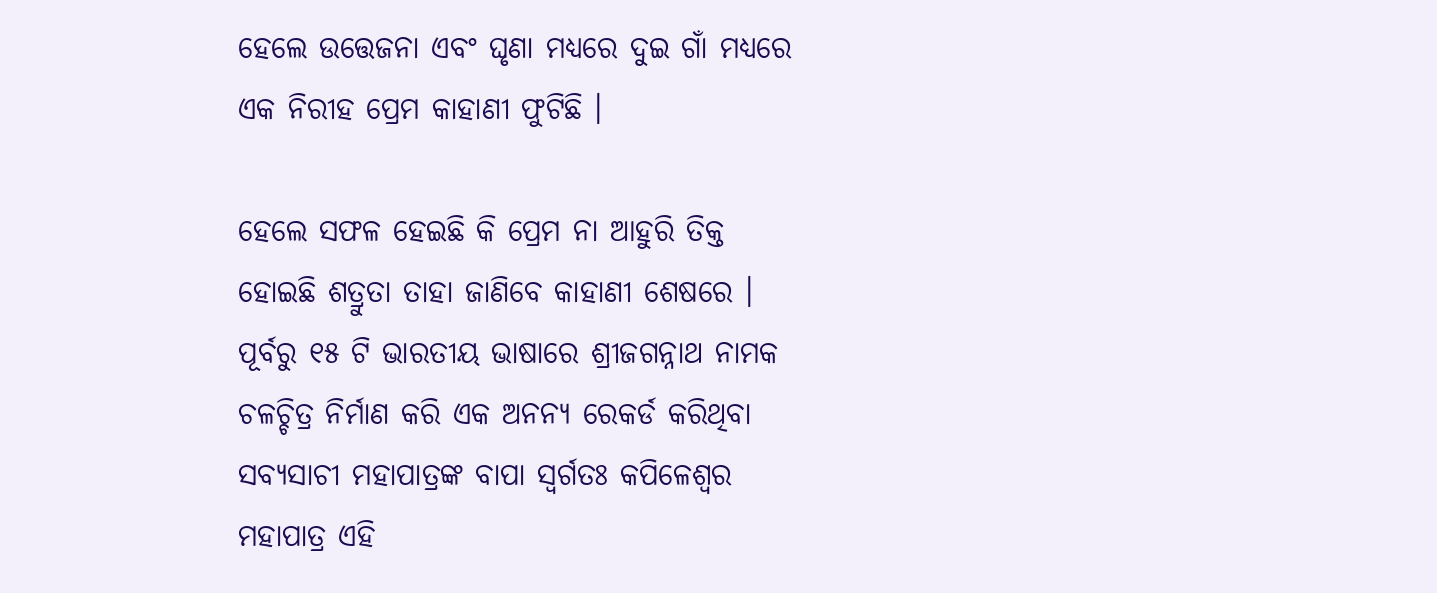ହେଲେ ଉତ୍ତେଜନା ଏବଂ ଘୃଣା ମଧ୍ୟରେ ଦୁଇ ଗାଁ ମଧ୍ୟରେ ଏକ ନିରୀହ ପ୍ରେମ କାହାଣୀ ଫୁଟିଛି ।

ହେଲେ ସଫଳ ହେଇଛି କି ପ୍ରେମ ନା ଆହୁରି ତିକ୍ତ ହୋଇଛି ଶତ୍ରୁତା ତାହା ଜାଣିବେ କାହାଣୀ ଶେଷରେ । ପୂର୍ବରୁ ୧୫ ଟି ଭାରତୀୟ ଭାଷାରେ ଶ୍ରୀଜଗନ୍ନାଥ ନାମକ ଚଳଚ୍ଚିତ୍ର ନିର୍ମାଣ କରି ଏକ ଅନନ୍ୟ ରେକର୍ଡ କରିଥିବା ସବ୍ୟସାଚୀ ମହାପାତ୍ରଙ୍କ ବାପା ସ୍ବର୍ଗତଃ କପିଳେଶ୍ବର ମହାପାତ୍ର ଏହି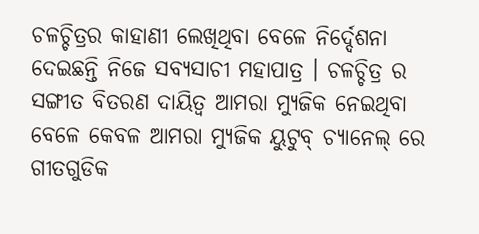ଚଳଚ୍ଚିତ୍ରର କାହାଣୀ ଲେଖିଥିବା ବେଳେ ନିର୍ଦ୍ଦେଶନା ଦେଇଛନ୍ତି ନିଜେ ସବ୍ୟସାଚୀ ମହାପାତ୍ର । ଚଳଚ୍ଚିତ୍ର ର ସଙ୍ଗୀତ ବିତରଣ ଦାୟିତ୍ୱ ଆମରା ମ୍ୟୁଜିକ ନେଇଥିବା ବେଳେ କେବଳ ଆମରା ମ୍ୟୁଜିକ ୟୁଟୁବ୍ ଚ୍ୟାନେଲ୍ ରେ ଗୀତଗୁଡିକ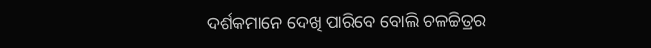ଦର୍ଶକମାନେ ଦେଖି ପାରିବେ ବୋଲି ଚଳଚ୍ଚିତ୍ରର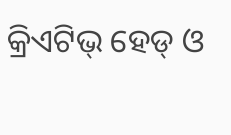କ୍ରିଏଟିଭ୍ ହେଡ୍ ଓ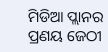ମିଡିଆ ପ୍ଲାନର ପ୍ରଣୟ ଜେଠୀ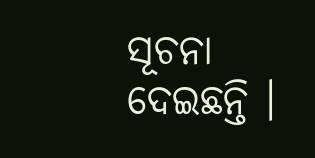ସୂଚନା ଦେଇଛନ୍ତି ।